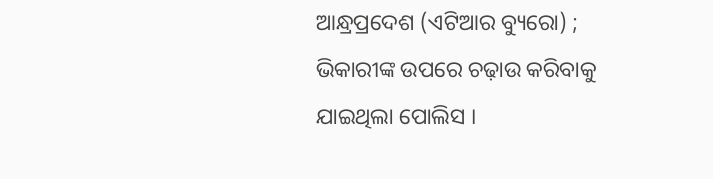ଆନ୍ଧ୍ରପ୍ରଦେଶ (ଏଟିଆର ବ୍ୟୁରୋ) ; ଭିକାରୀଙ୍କ ଉପରେ ଚଢ଼ାଉ କରିବାକୁ ଯାଇଥିଲା ପୋଲିସ ।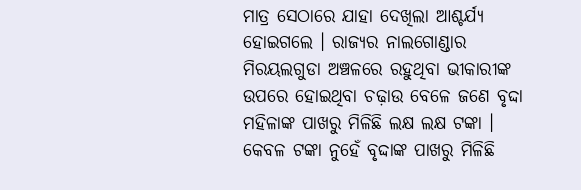ମାତ୍ର ସେଠାରେ ଯାହା ଦେଖିଲା ଆଶ୍ଚର୍ଯ୍ୟ ହୋଇଗଲେ । ରାଜ୍ୟର ନାଲଗୋଣ୍ଡାର ମିରୟଲଗୁଡା ଅଞ୍ଚଳରେ ରହୁଥିବା ଭୀକାରୀଙ୍କ ଉପରେ ହୋଇଥିବା ଚଢ଼ାଉ ବେଳେ ଜଣେ ବୃଦ୍ଦା ମହିଳାଙ୍କ ପାଖରୁ ମିଳିଛି ଲକ୍ଷ ଲକ୍ଷ ଟଙ୍କା । କେବଳ ଟଙ୍କା ନୁହେଁ ବୃଦ୍ଦାଙ୍କ ପାଖରୁ ମିଳିଛି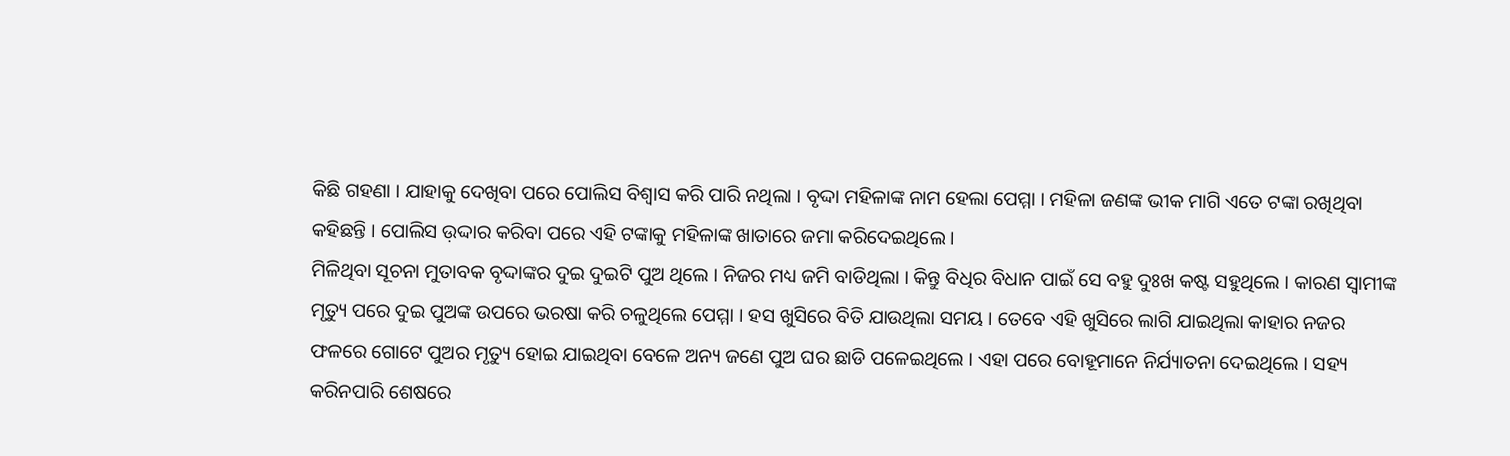କିଛି ଗହଣା । ଯାହାକୁ ଦେଖିବା ପରେ ପୋଲିସ ବିଶ୍ୱାସ କରି ପାରି ନଥିଲା । ବୃଦ୍ଦା ମହିଳାଙ୍କ ନାମ ହେଲା ପେମ୍ମା । ମହିଳା ଜଣଙ୍କ ଭୀକ ମାଗି ଏତେ ଟଙ୍କା ରଖିଥିବା କହିଛନ୍ତି । ପୋଲିସ ଉ଼ଦ୍ଦାର କରିବା ପରେ ଏହି ଟଙ୍କାକୁ ମହିଳାଙ୍କ ଖାତାରେ ଜମା କରିଦେଇଥିଲେ ।
ମିଳିଥିବା ସୂଚନା ମୁତାବକ ବୃଦ୍ଦାଙ୍କର ଦୁଇ ଦୁଇଟି ପୁଅ ଥିଲେ । ନିଜର ମଧ୍ୟ ଜମି ବାଡିଥିଲା । କିନ୍ତୁ ବିଧିର ବିଧାନ ପାଇଁ ସେ ବହୁ ଦୁଃଖ କଷ୍ଟ ସହୁଥିଲେ । କାରଣ ସ୍ୱାମୀଙ୍କ ମୃତ୍ୟୁ ପରେ ଦୁଇ ପୁଅଙ୍କ ଉପରେ ଭରଷା କରି ଚଳୁଥିଲେ ପେମ୍ମା । ହସ ଖୁସିରେ ବିତି ଯାଉଥିଲା ସମୟ । ତେବେ ଏହି ଖୁସିରେ ଲାଗି ଯାଇଥିଲା କାହାର ନଜର ଫଳରେ ଗୋଟେ ପୁଅର ମୃତ୍ୟୁ ହୋଇ ଯାଇଥିବା ବେଳେ ଅନ୍ୟ ଜଣେ ପୁଅ ଘର ଛାଡି ପଳେଇଥିଲେ । ଏହା ପରେ ବୋହୂମାନେ ନିର୍ଯ୍ୟାତନା ଦେଇଥିଲେ । ସହ୍ୟ କରିନପାରି ଶେଷରେ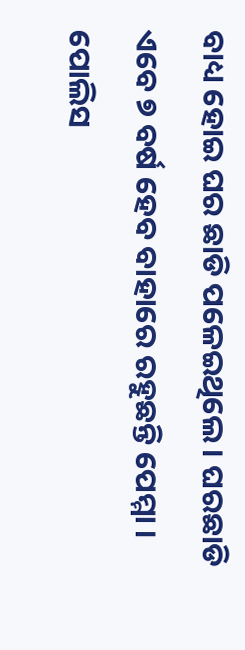ବାଧ୍ୟ ହୋଇ ଘର ଛାଡି ପଳେଇଥିଲେ । ଘରଛାଡି ଏବେ ୭ ବର୍ଷ ହେବ ବାହାରେ ରହୁଛନ୍ତି ପେମ୍ମା । ପୋଲିସ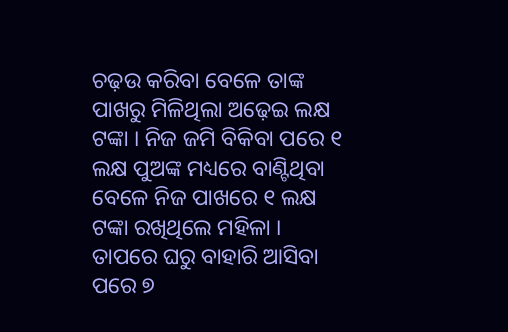ଚଢ଼ଉ କରିବା ବେଳେ ତାଙ୍କ ପାଖରୁ ମିଳିଥିଲା ଅଢ଼େଇ ଲକ୍ଷ ଟଙ୍କା । ନିଜ ଜମି ବିକିବା ପରେ ୧ ଲକ୍ଷ ପୁଅଙ୍କ ମଧ୍ୟରେ ବାଣ୍ଟିଥିବା ବେଳେ ନିଜ ପାଖରେ ୧ ଲକ୍ଷ ଟଙ୍କା ରଖିଥିଲେ ମହିଳା । ତାପରେ ଘରୁ ବାହାରି ଆସିବା ପରେ ୭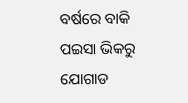ବର୍ଷରେ ବାକି ପଇସା ଭିକରୁ ଯୋଗାଡ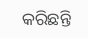କରିଛନ୍ତି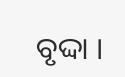ବୃଦ୍ଦା ।